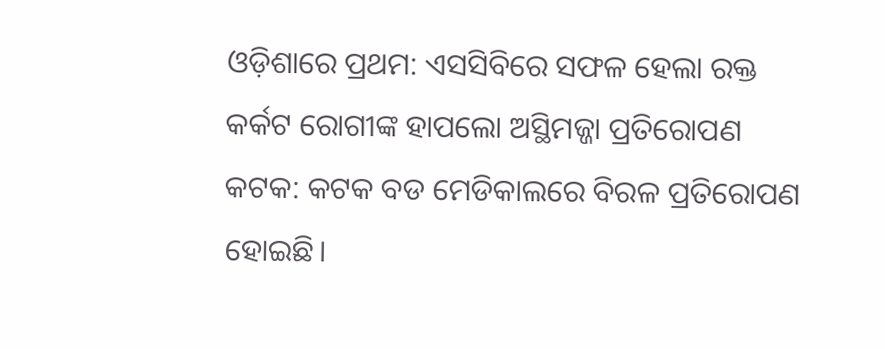ଓଡ଼ିଶାରେ ପ୍ରଥମ: ଏସସିବିରେ ସଫଳ ହେଲା ରକ୍ତ କର୍କଟ ରୋଗୀଙ୍କ ହାପଲୋ ଅସ୍ଥିମଜ୍ଜା ପ୍ରତିରୋପଣ
କଟକ: କଟକ ବଡ ମେଡିକାଲରେ ବିରଳ ପ୍ରତିରୋପଣ ହୋଇଛି।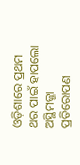ଓଡ଼ିଶାରେ ପ୍ରଥମ ଥର ପାଇଁ ହାପଲୋ ଅସ୍ଥିମଜ୍ଜା ପ୍ରତିରୋପଣ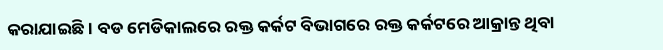କରାଯାଇଛି। ବଡ ମେଡିକାଲରେ ରକ୍ତ କର୍କଟ ବିଭାଗରେ ରକ୍ତ କର୍କଟରେ ଆକ୍ରାନ୍ତ ଥିବା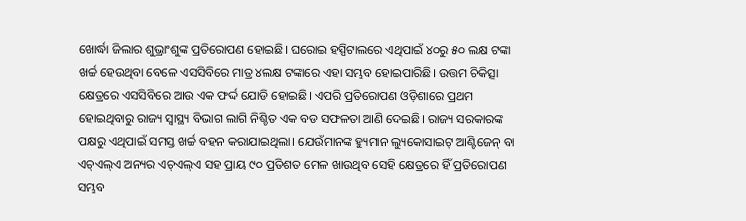ଖୋର୍ଦ୍ଧା ଜିଲାର ଶୁଭ୍ରାଂଶୁଙ୍କ ପ୍ରତିରୋପଣ ହୋଇଛି। ଘରୋଇ ହସ୍ପିଟାଲରେ ଏଥିପାଇଁ ୪୦ରୁ ୫୦ ଲକ୍ଷ ଟଙ୍କା ଖର୍ଚ୍ଚ ହେଉଥିବା ବେଳେ ଏସସିବିରେ ମାତ୍ର ୪ଲକ୍ଷ ଟଙ୍କାରେ ଏହା ସମ୍ଭବ ହୋଇପାରିଛି। ଉତ୍ତମ ଚିକିତ୍ସା କ୍ଷେତ୍ରରେ ଏସସିବିରେ ଆଉ ଏକ ଫର୍ଦ୍ଦ ଯୋଡି ହୋଇଛି। ଏପରି ପ୍ରତିରୋପଣ ଓଡ଼ିଶାରେ ପ୍ରଥମ ହୋଇଥିବାରୁ ରାଜ୍ୟ ସ୍ୱାସ୍ଥ୍ୟ ବିଭାଗ ଲାଗି ନିଶ୍ଚିତ ଏକ ବଡ ସଫଳତା ଆଣି ଦେଇଛି। ରାଜ୍ୟ ସରକାରଙ୍କ ପକ୍ଷରୁ ଏଥିପାଇଁ ସମସ୍ତ ଖର୍ଚ୍ଚ ବହନ କରାଯାଇଥିଲା। ଯେଉଁମାନଙ୍କ ହ୍ୟୁମାନ ଲ୍ୟୁକୋସାଇଟ୍ ଆଣ୍ଟିଜେନ୍ ବା ଏଚ୍ଏଲ୍ଏ ଅନ୍ୟର ଏଚ୍ଏଲ୍ଏ ସହ ପ୍ରାୟ ୯୦ ପ୍ରତିଶତ ମେଳ ଖାଉଥିବ ସେହି କ୍ଷେତ୍ରରେ ହିଁ ପ୍ରତିରୋପଣ ସମ୍ଭବ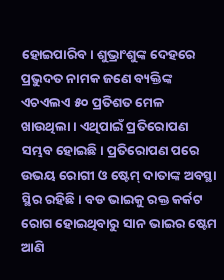ହୋଇପାରିବ। ଶୁଭ୍ରାଂଶୁଙ୍କ ଦେହରେ ପ୍ରଭୁଦତ ନାମକ ଜଣେ ବ୍ୟକ୍ତିଙ୍କ ଏଚଏଲଏ ୫୦ ପ୍ରତିଶତ ମେଳ ଖାଉଥିଲା। ଏଥିପାଇଁ ପ୍ରତିରୋପଣ ସମ୍ଭବ ହୋଇଛି। ପ୍ରତିରୋପଣ ପରେ ଉଭୟ ରୋଗୀ ଓ ଷ୍ଟେମ୍ ଦାତାଙ୍କ ଅବସ୍ଥା ସ୍ଥିର ରହିଛି। ବଡ ଭାଇକୁ ରକ୍ତ କର୍କଟ ରୋଗ ହୋଇଥିବାରୁ ସାନ ଭାଇର ଷ୍ଟେମ ଆଣି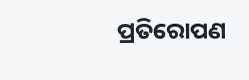ପ୍ରତିରୋପଣ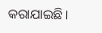କରାଯାଇଛି।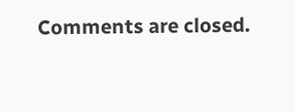Comments are closed.